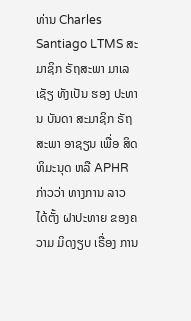ທ່ານ Charles Santiago LTMS ສະມາຊິກ ຣັຖສະພາ ມາເລເຊັຽ ທັງເປັນ ຮອງ ປະທານ ບັນດາ ສະມາຊິກ ຣັຖສະພາ ອາຊຽນ ເພື່ອ ສິດທິມະນຸດ ຫລື APHR ກ່າວວ່າ ທາງການ ລາວ ໄດ້ຕັ້ງ ຝາປະທາຍ ຂອງຄວາມ ມິດງຽບ ເຣື່ອງ ການ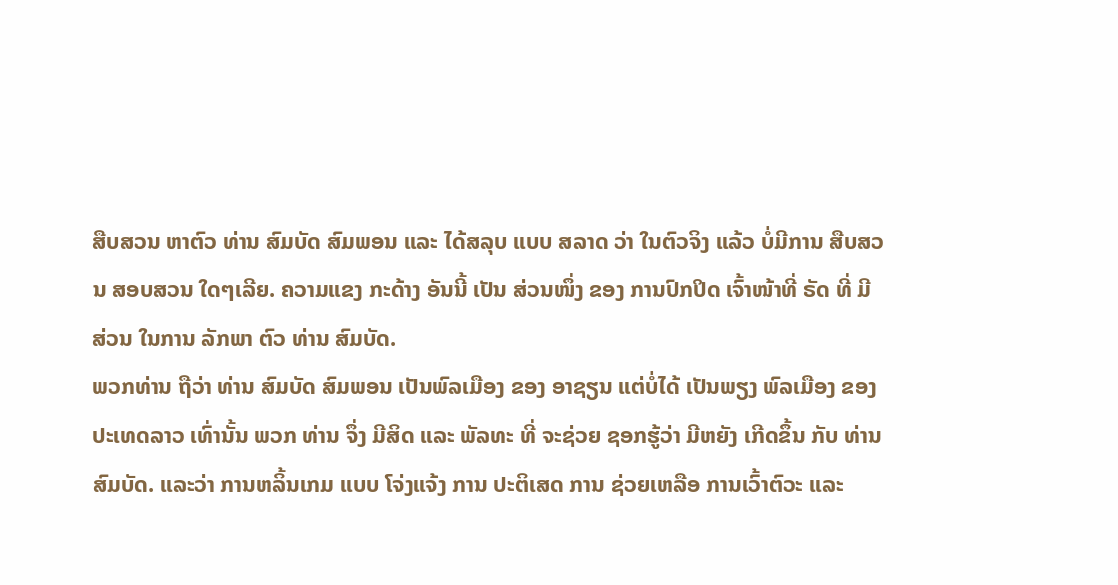ສືບສວນ ຫາຕົວ ທ່ານ ສົມບັດ ສົມພອນ ແລະ ໄດ້ສລຸບ ແບບ ສລາດ ວ່າ ໃນຕົວຈິງ ແລ້ວ ບໍ່ມີການ ສືບສວນ ສອບສວນ ໃດໆເລີຍ. ຄວາມແຂງ ກະດ້າງ ອັນນີ້ ເປັນ ສ່ວນໜຶ່ງ ຂອງ ການປົກປິດ ເຈົ້າໜ້າທີ່ ຣັດ ທີ່ ມີສ່ວນ ໃນການ ລັກພາ ຕົວ ທ່ານ ສົມບັດ.
ພວກທ່ານ ຖືວ່າ ທ່ານ ສົມບັດ ສົມພອນ ເປັນພົລເມືອງ ຂອງ ອາຊຽນ ແຕ່ບໍ່ໄດ້ ເປັນພຽງ ພົລເມືອງ ຂອງ ປະເທດລາວ ເທົ່ານັ້ນ ພວກ ທ່ານ ຈຶ່ງ ມີສິດ ແລະ ພັລທະ ທີ່ ຈະຊ່ວຍ ຊອກຮູ້ວ່າ ມີຫຍັງ ເກີດຂຶ້ນ ກັບ ທ່ານ ສົມບັດ. ແລະວ່າ ການຫລິ້ນເກມ ແບບ ໂຈ່ງແຈ້ງ ການ ປະຕິເສດ ການ ຊ່ວຍເຫລືອ ການເວົ້າຕົວະ ແລະ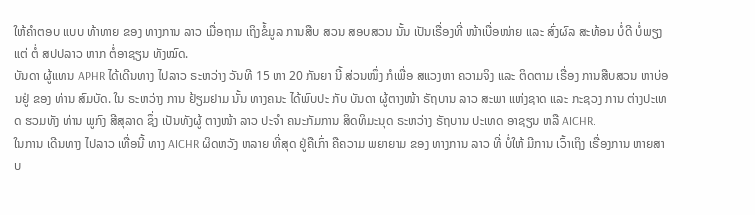ໃຫ້ຄຳຕອບ ແບບ ທ້າທາຍ ຂອງ ທາງການ ລາວ ເມື່ອຖາມ ເຖິງຂໍ້ມູລ ການສືບ ສວນ ສອບສວນ ນັ້ນ ເປັນເຣື່ອງທີ່ ໜ້າເບື່ອໜ່າຍ ແລະ ສົ່ງຜົລ ສະທ້ອນ ບໍ່ດີ ບໍ່ພຽງແຕ່ ຕໍ່ ສປປລາວ ຫາກ ຕໍ່ອາຊຽນ ທັງໝົດ.
ບັນດາ ຜູ້ແທນ APHR ໄດ້ເດີນທາງ ໄປລາວ ຣະຫວ່າງ ວັນທີ 15 ຫາ 20 ກັນຍາ ນີ້ ສ່ວນໜຶ່ງ ກໍເພື່ອ ສແວງຫາ ຄວາມຈິງ ແລະ ຕິດຕາມ ເຣື່ອງ ການສືບສວນ ຫາບ່ອນຢູ່ ຂອງ ທ່ານ ສົມບັດ. ໃນ ຣະຫວ່າງ ການ ຢ້ຽມຢາມ ນັ້ນ ທາງຄນະ ໄດ້ພົບປະ ກັບ ບັນດາ ຜູ້ຕາງໜ້າ ຣັຖບານ ລາວ ສະພາ ແຫ່ງຊາດ ແລະ ກະຊວງ ການ ຕ່າງປະເທດ ຮວມທັງ ທ່ານ ພູກົງ ສີສຸລາດ ຊຶ່ງ ເປັນທັງຜູ້ ຕາງໜ້າ ລາວ ປະຈຳ ຄນະກັມການ ສິດທິມະນຸດ ຣະຫວ່າງ ຣັຖບານ ປະເທດ ອາຊຽນ ຫລື AICHR.
ໃນການ ເດີນທາງ ໄປລາວ ເທື່ອນີ້ ທາງ AICHR ຜິດຫວັງ ຫລາຍ ທີ່ສຸດ ຢູ່ຄືເກົ່າ ຄືຄວາມ ພຍາຍາມ ຂອງ ທາງການ ລາວ ທີ່ ບໍ່ໃຫ້ ມີການ ເວົ້າເຖິງ ເຣື່ອງການ ຫາຍສາບ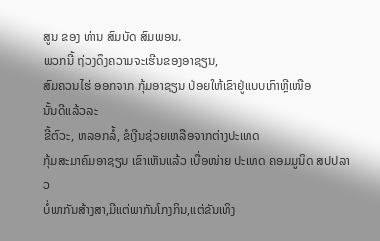ສູນ ຂອງ ທ່ານ ສົມບັດ ສົມພອນ.
ພວກນີ້ ຖ່ວງດຶງຄວາມຈະເຮີນຂອງອາຊຽນ,
ສົມຄວນໄຮ່ ອອກຈາກ ກຸ້ມອາຊຽນ ປ່ອຍໃຫ້ເຂົາຢູ່ແບບເກົາຫຼີເໜືອ
ນັ້ນດີແລ້ວລະ
ຂີ້ຕົວະ, ຫລອກລໍ້, ຂໍເງີນຊ່ວຍເຫລືອຈາກຕ່າງປະເທດ
ກຸ້ມສະມາຄົມອາຊຽນ ເຂົາເຫັນແລ້ວ ເບື່ອໜ່າຍ ປະເທດ ຄອມມູນິດ ສປປລາວ
ບໍ່ພາກັນສ້າງສາ,ມີແຕ່ພາກັນໂກງກິນ,ແຕ່ຂັນເທິງ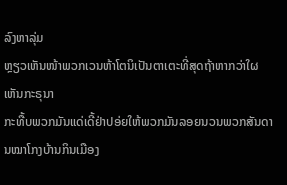ລົງຫາລຸ່ມ
ຫຼຽວເຫັນໜ້າພວກເວນຫ້າໂຕນິເປັນຕາເຕະທີ່ສຸດຖ້າຫາກວ່າໃຜເຫັນກະຣຸນາ
ກະທື້ບພວກມັນແດ່ເດີ້ຢ່າປອ່ຍໃຫ້ພວກມັນລອຍນວນພວກສັນດານໝາໂກງບ້ານກິນເມືອງ